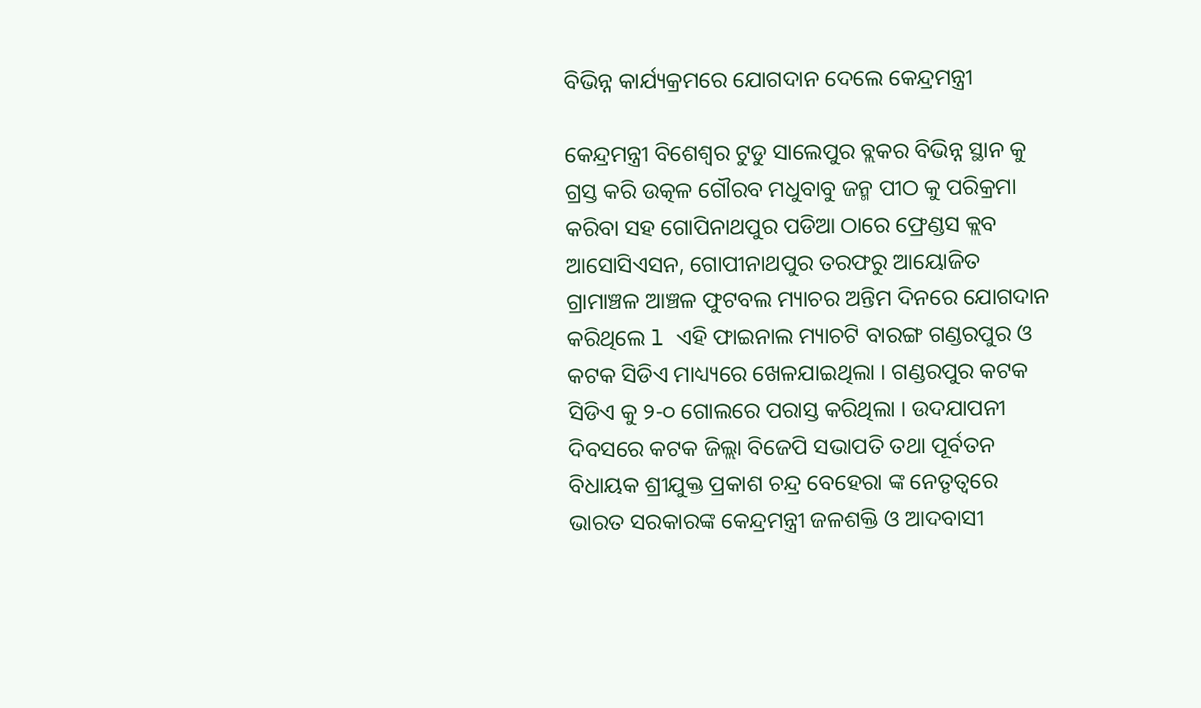ବିଭିନ୍ନ କାର୍ଯ୍ୟକ୍ରମରେ ଯୋଗଦାନ ଦେଲେ କେନ୍ଦ୍ରମନ୍ତ୍ରୀ

କେନ୍ଦ୍ରମନ୍ତ୍ରୀ ବିଶେଶ୍ୱର ଟୁଡୁ ସାଲେପୁର ବ୍ଲକର ବିଭିନ୍ନ ସ୍ଥାନ କୁ ଗ୍ରସ୍ତ କରି ଉତ୍କଳ ଗୌରବ ମଧୁବାବୁ ଜନ୍ମ ପୀଠ କୁ ପରିକ୍ରମା କରିବା ସହ ଗୋପିନାଥପୁର ପଡିଆ ଠାରେ ଫ୍ରେଣ୍ଡସ କ୍ଲବ ଆସୋସିଏସନ, ଗୋପୀନାଥପୁର ତରଫରୁ ଆୟୋଜିତ ଗ୍ରାମାଞ୍ଚଳ ଆଞ୍ଚଳ ଫୁଟବଲ ମ୍ୟାଚର ଅନ୍ତିମ ଦିନରେ ଯୋଗଦାନ କରିଥିଲେ l ଏହି ଫାଇନାଲ ମ୍ୟାଚଟି ବାରଙ୍ଗ ଗଣ୍ଡରପୁର ଓ କଟକ ସିଡିଏ ମାଧ୍ୟ୍ୟରେ ଖେଳଯାଇଥିଲା । ଗଣ୍ଡରପୁର କଟକ ସିଡିଏ କୁ ୨-୦ ଗୋଲରେ ପରାସ୍ତ କରିଥିଲା । ଉଦଯାପନୀ ଦିବସରେ କଟକ ଜିଲ୍ଲା ବିଜେପି ସଭାପତି ତଥା ପୂର୍ବତନ ବିଧାୟକ ଶ୍ରୀଯୁକ୍ତ ପ୍ରକାଶ ଚନ୍ଦ୍ର ବେହେରା ଙ୍କ ନେତୃତ୍ୱରେ ଭାରତ ସରକାରଙ୍କ କେନ୍ଦ୍ରମନ୍ତ୍ରୀ ଜଳଶକ୍ତି ଓ ଆଦବାସୀ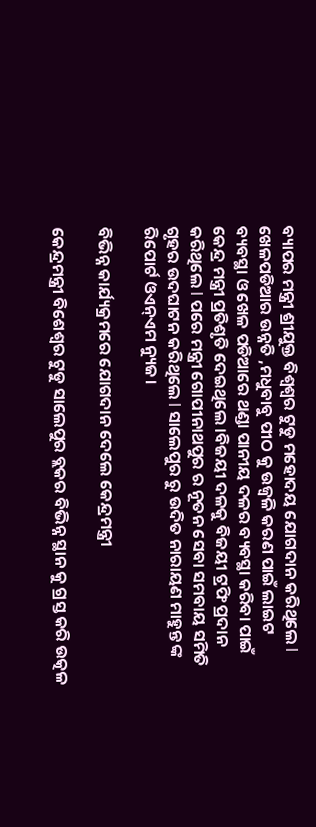ବ୍ୟାପର ମନ୍ତ୍ରୀ ଶ୍ରୀଯୁକ୍ତ ବିଶ୍ୱଶ୍ୱର ଟୁଡୁ ମହୋଦୟ ଯୋଗଦାନ କରିଥିଲେ l ଖେଳପଡିଆର ଉନ୍ନତି ,ମଧୁବାବୁ ପୀଠ କୁ ଉଜ୍ୱଳି କରଣ ପାଇଁ ଲାଇଟ ବ୍ୟବସ୍ଥା ଓ ଖେଳ ପଡିଆରେ ଥଣ୍ଡା ପାନୀୟ ଦଳର ବ୍ୟବସ୍ଥା କରିବା ପାଇଁ କେନ୍ଦ୍ର ମନ୍ତ୍ରୀ ପ୍ରତିଶୃତି ଦେଇଥିଲେ ।ବିଜୟୀ ଦଳକୁ ବିଜୟୀ ଟ୍ରଫି ପ୍ରଦାନ କରିଥିଲେ l ପରେ ମନ୍ତ୍ରୀ ଗୋପୀନାଥପୁର ର ନୂତନ ସେବା ସମବାୟ ସମିତି ଗୃହର ଉଦଘାଟନ କରିଥିଲେ l ସାଲେପୁର ରୁ ଉଦିତ ନାରାୟଣ ମାହୁନ୍ତ ଙ୍କ ରିପୋର୍ଟ ଓଏନ୍ଏମ ନ୍ୟୁଜ।

ବିଭିନ୍ନ କାର୍ଯ୍ୟକ୍ରମରେ ଯୋଗଦାନ ଦେଲେ କେନ୍ଦ୍ରମନ୍ତ୍ରୀ

କେନ୍ଦ୍ରମନ୍ତ୍ରୀ ବିଶେଶ୍ୱର ଟୁଡୁ ସାଲେପୁର ବ୍ଲକର ବିଭିନ୍ନ ସ୍ଥାନ କୁ ଗ୍ରସ୍ତ କରି ଉତ୍କଳ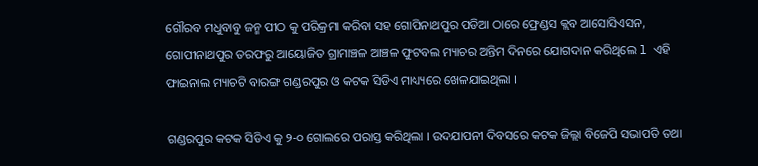ଗୌରବ ମଧୁବାବୁ ଜନ୍ମ ପୀଠ କୁ ପରିକ୍ରମା କରିବା ସହ ଗୋପିନାଥପୁର ପଡିଆ ଠାରେ ଫ୍ରେଣ୍ଡସ କ୍ଲବ ଆସୋସିଏସନ, ଗୋପୀନାଥପୁର ତରଫରୁ ଆୟୋଜିତ ଗ୍ରାମାଞ୍ଚଳ ଆଞ୍ଚଳ ଫୁଟବଲ ମ୍ୟାଚର ଅନ୍ତିମ ଦିନରେ ଯୋଗଦାନ କରିଥିଲେ l ଏହି ଫାଇନାଲ ମ୍ୟାଚଟି ବାରଙ୍ଗ ଗଣ୍ଡରପୁର ଓ କଟକ ସିଡିଏ ମାଧ୍ୟ୍ୟରେ ଖେଳଯାଇଥିଲା ।

ଗଣ୍ଡରପୁର କଟକ ସିଡିଏ କୁ ୨-୦ ଗୋଲରେ ପରାସ୍ତ କରିଥିଲା । ଉଦଯାପନୀ ଦିବସରେ କଟକ ଜିଲ୍ଲା ବିଜେପି ସଭାପତି ତଥା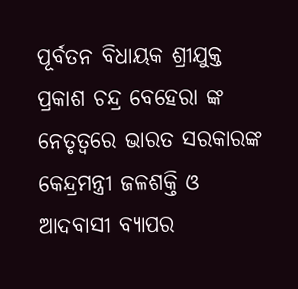ପୂର୍ବତନ ବିଧାୟକ ଶ୍ରୀଯୁକ୍ତ ପ୍ରକାଶ ଚନ୍ଦ୍ର ବେହେରା ଙ୍କ ନେତୃତ୍ୱରେ ଭାରତ ସରକାରଙ୍କ କେନ୍ଦ୍ରମନ୍ତ୍ରୀ ଜଳଶକ୍ତି ଓ ଆଦବାସୀ ବ୍ୟାପର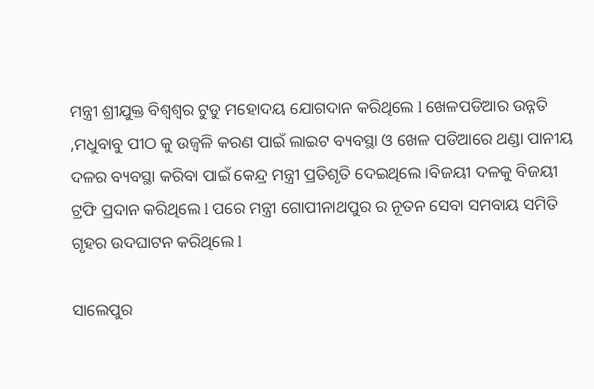ମନ୍ତ୍ରୀ ଶ୍ରୀଯୁକ୍ତ ବିଶ୍ୱଶ୍ୱର ଟୁଡୁ ମହୋଦୟ ଯୋଗଦାନ କରିଥିଲେ l ଖେଳପଡିଆର ଉନ୍ନତି ,ମଧୁବାବୁ ପୀଠ କୁ ଉଜ୍ୱଳି କରଣ ପାଇଁ ଲାଇଟ ବ୍ୟବସ୍ଥା ଓ ଖେଳ ପଡିଆରେ ଥଣ୍ଡା ପାନୀୟ ଦଳର ବ୍ୟବସ୍ଥା କରିବା ପାଇଁ କେନ୍ଦ୍ର ମନ୍ତ୍ରୀ ପ୍ରତିଶୃତି ଦେଇଥିଲେ ।ବିଜୟୀ ଦଳକୁ ବିଜୟୀ ଟ୍ରଫି ପ୍ରଦାନ କରିଥିଲେ l ପରେ ମନ୍ତ୍ରୀ ଗୋପୀନାଥପୁର ର ନୂତନ ସେବା ସମବାୟ ସମିତି ଗୃହର ଉଦଘାଟନ କରିଥିଲେ l

ସାଲେପୁର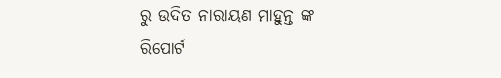ରୁ ଉଦିତ ନାରାୟଣ ମାହୁନ୍ତ ଙ୍କ ରିପୋର୍ଟ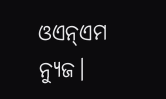ଓଏନ୍ଏମ ନ୍ୟୁଜ।